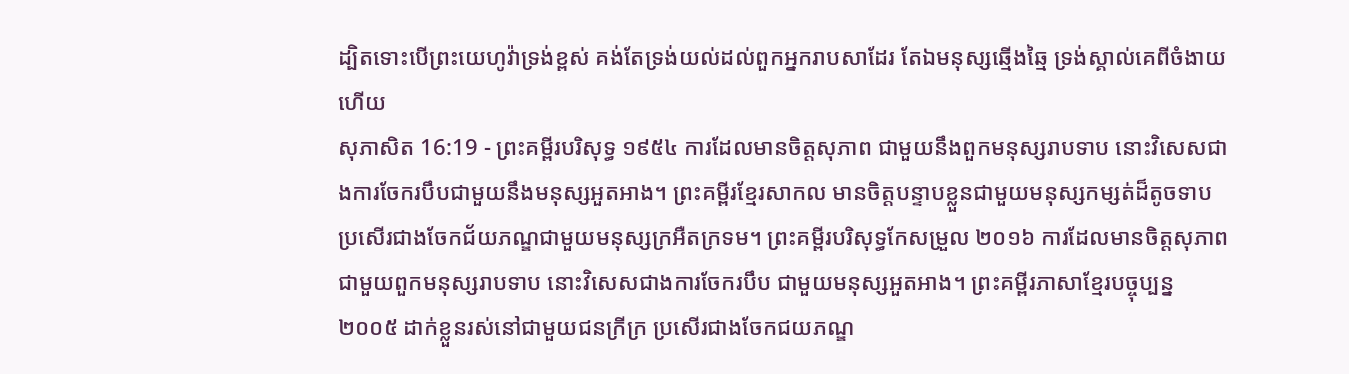ដ្បិតទោះបើព្រះយេហូវ៉ាទ្រង់ខ្ពស់ គង់តែទ្រង់យល់ដល់ពួកអ្នករាបសាដែរ តែឯមនុស្សឆ្មើងឆ្មៃ ទ្រង់ស្គាល់គេពីចំងាយហើយ
សុភាសិត 16:19 - ព្រះគម្ពីរបរិសុទ្ធ ១៩៥៤ ការដែលមានចិត្តសុភាព ជាមួយនឹងពួកមនុស្សរាបទាប នោះវិសេសជាងការចែករបឹបជាមួយនឹងមនុស្សអួតអាង។ ព្រះគម្ពីរខ្មែរសាកល មានចិត្តបន្ទាបខ្លួនជាមួយមនុស្សកម្សត់ដ៏តូចទាប ប្រសើរជាងចែកជ័យភណ្ឌជាមួយមនុស្សក្រអឺតក្រទម។ ព្រះគម្ពីរបរិសុទ្ធកែសម្រួល ២០១៦ ការដែលមានចិត្តសុភាព ជាមួយពួកមនុស្សរាបទាប នោះវិសេសជាងការចែករបឹប ជាមួយមនុស្សអួតអាង។ ព្រះគម្ពីរភាសាខ្មែរបច្ចុប្បន្ន ២០០៥ ដាក់ខ្លួនរស់នៅជាមួយជនក្រីក្រ ប្រសើរជាងចែកជយភណ្ឌ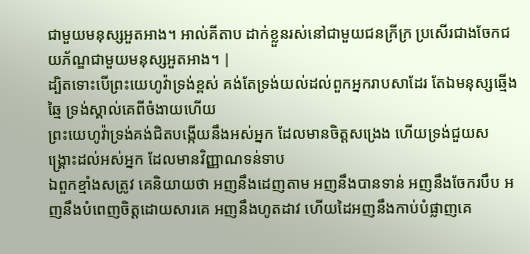ជាមួយមនុស្សអួតអាង។ អាល់គីតាប ដាក់ខ្លួនរស់នៅជាមួយជនក្រីក្រ ប្រសើរជាងចែកជយភ័ណ្ឌជាមួយមនុស្សអួតអាង។ |
ដ្បិតទោះបើព្រះយេហូវ៉ាទ្រង់ខ្ពស់ គង់តែទ្រង់យល់ដល់ពួកអ្នករាបសាដែរ តែឯមនុស្សឆ្មើងឆ្មៃ ទ្រង់ស្គាល់គេពីចំងាយហើយ
ព្រះយេហូវ៉ាទ្រង់គង់ជិតបង្កើយនឹងអស់អ្នក ដែលមានចិត្តសង្រេង ហើយទ្រង់ជួយសង្គ្រោះដល់អស់អ្នក ដែលមានវិញ្ញាណទន់ទាប
ឯពួកខ្មាំងសត្រូវ គេនិយាយថា អញនឹងដេញតាម អញនឹងបានទាន់ អញនឹងចែករបឹប អញនឹងបំពេញចិត្តដោយសារគេ អញនឹងហូតដាវ ហើយដៃអញនឹងកាប់បំផ្លាញគេ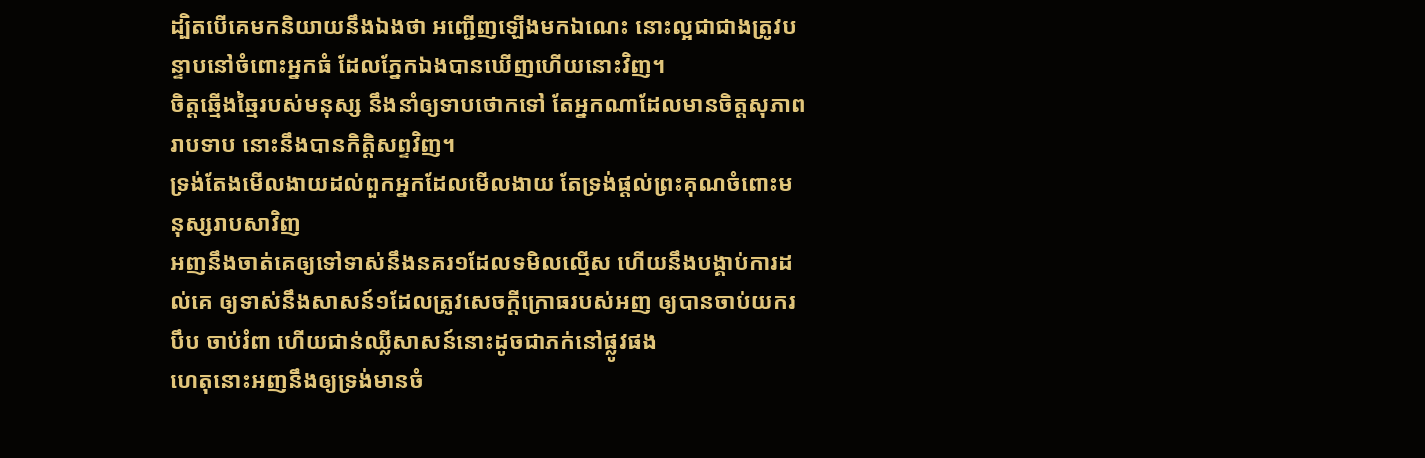ដ្បិតបើគេមកនិយាយនឹងឯងថា អញ្ជើញឡើងមកឯណេះ នោះល្អជាជាងត្រូវបន្ទាបនៅចំពោះអ្នកធំ ដែលភ្នែកឯងបានឃើញហើយនោះវិញ។
ចិត្តឆ្មើងឆ្មៃរបស់មនុស្ស នឹងនាំឲ្យទាបថោកទៅ តែអ្នកណាដែលមានចិត្តសុភាពរាបទាប នោះនឹងបានកិត្តិសព្ទវិញ។
ទ្រង់តែងមើលងាយដល់ពួកអ្នកដែលមើលងាយ តែទ្រង់ផ្តល់ព្រះគុណចំពោះមនុស្សរាបសាវិញ
អញនឹងចាត់គេឲ្យទៅទាស់នឹងនគរ១ដែលទមិលល្មើស ហើយនឹងបង្គាប់ការដល់គេ ឲ្យទាស់នឹងសាសន៍១ដែលត្រូវសេចក្ដីក្រោធរបស់អញ ឲ្យបានចាប់យករបឹប ចាប់រំពា ហើយជាន់ឈ្លីសាសន៍នោះដូចជាភក់នៅផ្លូវផង
ហេតុនោះអញនឹងឲ្យទ្រង់មានចំ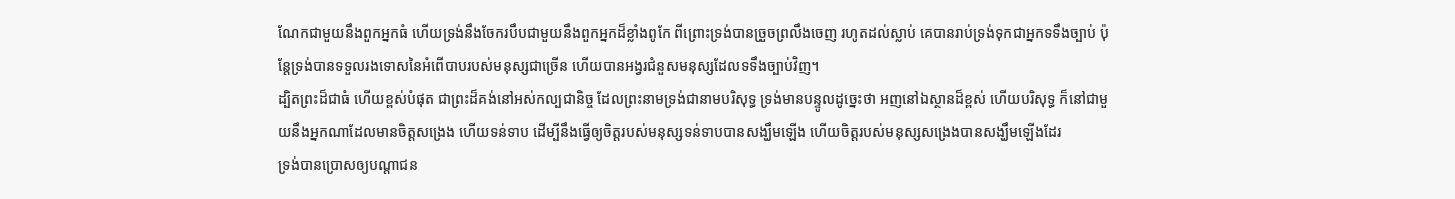ណែកជាមួយនឹងពួកអ្នកធំ ហើយទ្រង់នឹងចែករបឹបជាមួយនឹងពួកអ្នកដ៏ខ្លាំងពូកែ ពីព្រោះទ្រង់បានច្រួចព្រលឹងចេញ រហូតដល់ស្លាប់ គេបានរាប់ទ្រង់ទុកជាអ្នកទទឹងច្បាប់ ប៉ុន្តែទ្រង់បានទទួលរងទោសនៃអំពើបាបរបស់មនុស្សជាច្រើន ហើយបានអង្វរជំនួសមនុស្សដែលទទឹងច្បាប់វិញ។
ដ្បិតព្រះដ៏ជាធំ ហើយខ្ពស់បំផុត ជាព្រះដ៏គង់នៅអស់កល្បជានិច្ច ដែលព្រះនាមទ្រង់ជានាមបរិសុទ្ធ ទ្រង់មានបន្ទូលដូច្នេះថា អញនៅឯស្ថានដ៏ខ្ពស់ ហើយបរិសុទ្ធ ក៏នៅជាមួយនឹងអ្នកណាដែលមានចិត្តសង្រេង ហើយទន់ទាប ដើម្បីនឹងធ្វើឲ្យចិត្តរបស់មនុស្សទន់ទាបបានសង្ឃឹមឡើង ហើយចិត្តរបស់មនុស្សសង្រេងបានសង្ឃឹមឡើងដែរ
ទ្រង់បានប្រោសឲ្យបណ្តាជន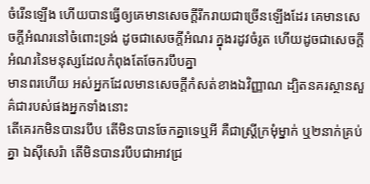ចំរើនឡើង ហើយបានធ្វើឲ្យគេមានសេចក្ដីរីករាយជាច្រើនឡើងដែរ គេមានសេចក្ដីអំណរនៅចំពោះទ្រង់ ដូចជាសេចក្ដីអំណរ ក្នុងរដូវចំរូត ហើយដូចជាសេចក្ដីអំណរនៃមនុស្សដែលកំពុងតែចែករបឹបគ្នា
មានពរហើយ អស់អ្នកដែលមានសេចក្ដីកំសត់ខាងឯវិញ្ញាណ ដ្បិតនគរស្ថានសួគ៌ជារបស់ផងអ្នកទាំងនោះ
តើគេរកមិនបានរបឹប តើមិនបានចែកគ្នាទេឬអី គឺជាស្ត្រីក្រមុំម្នាក់ ឬ២នាក់គ្រប់គ្នា ឯស៊ីសេរ៉ា តើមិនបានរបឹបជាអាវជ្រ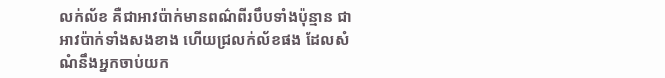លក់ល័ខ គឺជាអាវប៉ាក់មានពណ៌ពីរបឹបទាំងប៉ុន្មាន ជាអាវប៉ាក់ទាំងសងខាង ហើយជ្រលក់ល័ខផង ដែលសំណំនឹងអ្នកចាប់យក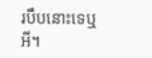របឹបនោះទេឬអី។